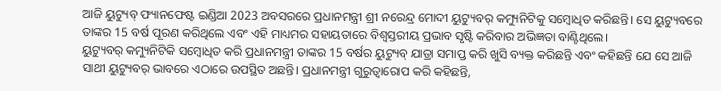ଆଜି ୟୁଟ୍ୟୁବ୍ ଫ୍ୟାନଫେଷ୍ଟ ଇଣ୍ଡିଆ 2023 ଅବସରରେ ପ୍ରଧାନମନ୍ତ୍ରୀ ଶ୍ରୀ ନରେନ୍ଦ୍ର ମୋଦୀ ୟୁଟ୍ୟୁବର୍ କମ୍ୟୁନିଟିକୁ ସମ୍ବୋଧିତ କରିଛନ୍ତି। ସେ ୟୁଟ୍ୟୁବରେ ତାଙ୍କର 15 ବର୍ଷ ପୂରଣ କରିଥିଲେ ଏବଂ ଏହି ମାଧ୍ୟମର ସହାୟତାରେ ବିଶ୍ୱସ୍ତରୀୟ ପ୍ରଭାବ ସୃଷ୍ଟି କରିବାର ଅଭିଜ୍ଞତା ବାଣ୍ଟିଥିଲେ।
ୟୁଟ୍ୟୁବର୍ କମ୍ୟୁନିଟିକି ସମ୍ବୋଧିତ କରି ପ୍ରଧାନମନ୍ତ୍ରୀ ତାଙ୍କର 15 ବର୍ଷର ୟୁଟ୍ୟୁବ୍ ଯାତ୍ରା ସମାପ୍ତ କରି ଖୁସି ବ୍ୟକ୍ତ କରିଛନ୍ତି ଏବଂ କହିଛନ୍ତି ଯେ ସେ ଆଜି ସାଥୀ ୟୁଟ୍ୟୁବର୍ ଭାବରେ ଏଠାରେ ଉପସ୍ଥିତ ଅଛନ୍ତି। ପ୍ରଧାନମନ୍ତ୍ରୀ ଗୁରୁତ୍ୱାରୋପ କରି କହିଛନ୍ତି,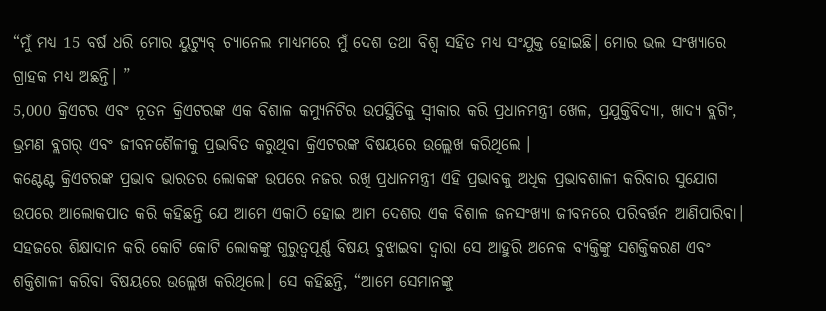“ମୁଁ ମଧ୍ୟ 15 ବର୍ଷ ଧରି ମୋର ୟୁଟ୍ୟୁବ୍ ଚ୍ୟାନେଲ ମାଧ୍ୟମରେ ମୁଁ ଦେଶ ତଥା ବିଶ୍ବ ସହିତ ମଧ୍ୟ ସଂଯୁକ୍ତ ହୋଇଛି। ମୋର ଭଲ ସଂଖ୍ୟାରେ ଗ୍ରାହକ ମଧ୍ୟ ଅଛନ୍ତି। ”
5,000 କ୍ରିଏଟର ଏବଂ ନୂତନ କ୍ରିଏଟରଙ୍କ ଏକ ବିଶାଳ କମ୍ୟୁନିଟିର ଉପସ୍ଥିତିକୁ ସ୍ୱୀକାର କରି ପ୍ରଧାନମନ୍ତ୍ରୀ ଖେଳ, ପ୍ରଯୁକ୍ତିବିଦ୍ୟା, ଖାଦ୍ୟ ବ୍ଲଗିଂ, ଭ୍ରମଣ ବ୍ଲଗର୍ ଏବଂ ଜୀବନଶୈଳୀକୁ ପ୍ରଭାବିତ କରୁଥିବା କ୍ରିଏଟରଙ୍କ ବିଷୟରେ ଉଲ୍ଲେଖ କରିଥିଲେ ।
କଣ୍ଟେଣ୍ଟ କ୍ରିଏଟରଙ୍କ ପ୍ରଭାବ ଭାରତର ଲୋକଙ୍କ ଉପରେ ନଜର ରଖି ପ୍ରଧାନମନ୍ତ୍ରୀ ଏହି ପ୍ରଭାବକୁ ଅଧିକ ପ୍ରଭାବଶାଳୀ କରିବାର ସୁଯୋଗ ଉପରେ ଆଲୋକପାତ କରି କହିଛନ୍ତି ଯେ ଆମେ ଏକାଠି ହୋଇ ଆମ ଦେଶର ଏକ ବିଶାଳ ଜନସଂଖ୍ୟା ଜୀବନରେ ପରିବର୍ତ୍ତନ ଆଣିପାରିବା। ସହଜରେ ଶିକ୍ଷାଦାନ କରି କୋଟି କୋଟି ଲୋକଙ୍କୁ ଗୁରୁତ୍ୱପୂର୍ଣ୍ଣ ବିଷୟ ବୁଝାଇବା ଦ୍ୱାରା ସେ ଆହୁରି ଅନେକ ବ୍ୟକ୍ତିଙ୍କୁ ସଶକ୍ତିକରଣ ଏବଂ ଶକ୍ତିଶାଳୀ କରିବା ବିଷୟରେ ଉଲ୍ଲେଖ କରିଥିଲେ। ସେ କହିଛନ୍ତି, “ଆମେ ସେମାନଙ୍କୁ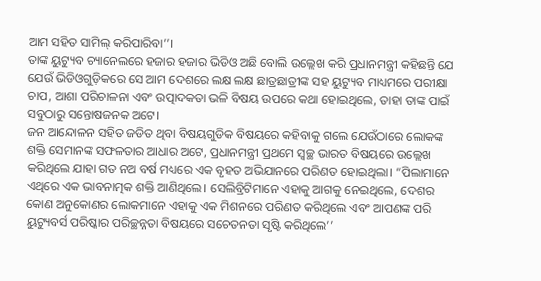ଆମ ସହିତ ସାମିଲ୍ କରିପାରିବା’’।
ତାଙ୍କ ୟୁଟ୍ୟୁବ ଚ୍ୟାନେଲରେ ହଜାର ହଜାର ଭିଡିଓ ଅଛି ବୋଲି ଉଲ୍ଲେଖ କରି ପ୍ରଧାନମନ୍ତ୍ରୀ କହିଛନ୍ତି ଯେ ଯେଉଁ ଭିଡିଓଗୁଡ଼ିକରେ ସେ ଆମ ଦେଶରେ ଲକ୍ଷ ଲକ୍ଷ ଛାତ୍ରଛାତ୍ରୀଙ୍କ ସହ ୟୁଟ୍ୟୁବ ମାଧ୍ୟମରେ ପରୀକ୍ଷା ଚାପ, ଆଶା ପରିଚାଳନା ଏବଂ ଉତ୍ପାଦକତା ଭଳି ବିଷୟ ଉପରେ କଥା ହୋଇଥିଲେ, ତାହା ତାଙ୍କ ପାଇଁ ସବୁଠାରୁ ସନ୍ତୋଷଜନକ ଅଟେ।
ଜନ ଆନ୍ଦୋଳନ ସହିତ ଜଡିତ ଥିବା ବିଷୟଗୁଡିକ ବିଷୟରେ କହିବାକୁ ଗଲେ ଯେଉଁଠାରେ ଲୋକଙ୍କ ଶକ୍ତି ସେମାନଙ୍କ ସଫଳତାର ଆଧାର ଅଟେ, ପ୍ରଧାନମନ୍ତ୍ରୀ ପ୍ରଥମେ ସ୍ବଚ୍ଛ ଭାରତ ବିଷୟରେ ଉଲ୍ଲେଖ କରିଥିଲେ ଯାହା ଗତ ନଅ ବର୍ଷ ମଧ୍ୟରେ ଏକ ବୃହତ ଅଭିଯାନରେ ପରିଣତ ହୋଇଥିଲା। “ପିଲାମାନେ ଏଥିରେ ଏକ ଭାବନାତ୍ମକ ଶକ୍ତି ଆଣିଥିଲେ। ସେଲିବ୍ରିଟିମାନେ ଏହାକୁ ଆଗକୁ ନେଇଥିଲେ, ଦେଶର କୋଣ ଅନୁକୋଣର ଲୋକମାନେ ଏହାକୁ ଏକ ମିଶନରେ ପରିଣତ କରିଥିଲେ ଏବଂ ଆପଣଙ୍କ ପରି ୟୁଟ୍ୟୁବର୍ସ ପରିଷ୍କାର ପରିଚ୍ଛନ୍ନତା ବିଷୟରେ ସଚେତନତା ସୃଷ୍ଟି କରିଥିଲେ’’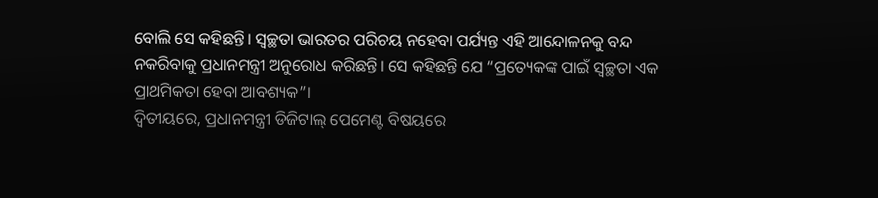ବୋଲି ସେ କହିଛନ୍ତି। ସ୍ୱଚ୍ଛତା ଭାରତର ପରିଚୟ ନହେବା ପର୍ଯ୍ୟନ୍ତ ଏହି ଆନ୍ଦୋଳନକୁ ବନ୍ଦ ନକରିବାକୁ ପ୍ରଧାନମନ୍ତ୍ରୀ ଅନୁରୋଧ କରିଛନ୍ତି। ସେ କହିଛନ୍ତି ଯେ “ପ୍ରତ୍ୟେକଙ୍କ ପାଇଁ ସ୍ୱଚ୍ଛତା ଏକ ପ୍ରାଥମିକତା ହେବା ଆବଶ୍ୟକ”।
ଦ୍ୱିତୀୟରେ, ପ୍ରଧାନମନ୍ତ୍ରୀ ଡିଜିଟାଲ୍ ପେମେଣ୍ଟ ବିଷୟରେ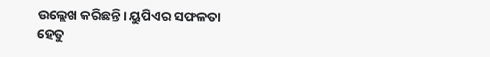ଉଲ୍ଲେଖ କରିଛନ୍ତି। ୟୁପିଏର ସଫଳତା ହେତୁ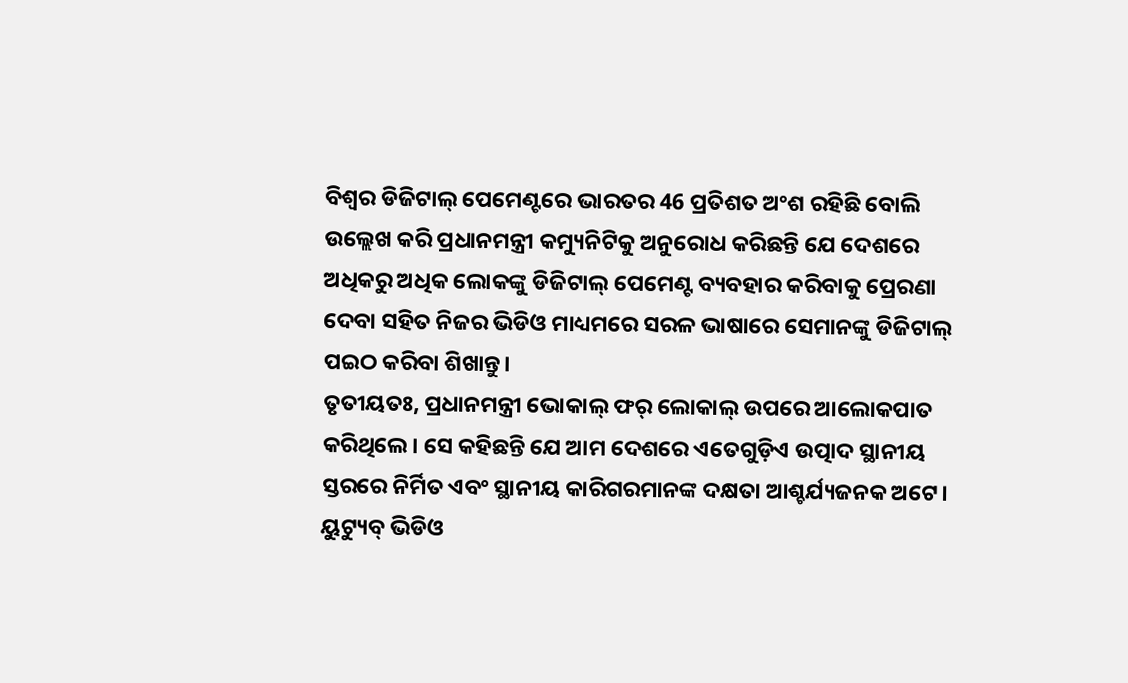ବିଶ୍ବର ଡିଜିଟାଲ୍ ପେମେଣ୍ଟରେ ଭାରତର 46 ପ୍ରତିଶତ ଅଂଶ ରହିଛି ବୋଲି ଉଲ୍ଲେଖ କରି ପ୍ରଧାନମନ୍ତ୍ରୀ କମ୍ୟୁନିଟିକୁ ଅନୁରୋଧ କରିଛନ୍ତି ଯେ ଦେଶରେ ଅଧିକରୁ ଅଧିକ ଲୋକଙ୍କୁ ଡିଜିଟାଲ୍ ପେମେଣ୍ଟ ବ୍ୟବହାର କରିବାକୁ ପ୍ରେରଣା ଦେବା ସହିତ ନିଜର ଭିଡିଓ ମାଧ୍ୟମରେ ସରଳ ଭାଷାରେ ସେମାନଙ୍କୁ ଡିଜିଟାଲ୍ ପଇଠ କରିବା ଶିଖାନ୍ତୁ।
ତୃତୀୟତଃ, ପ୍ରଧାନମନ୍ତ୍ରୀ ଭୋକାଲ୍ ଫର୍ ଲୋକାଲ୍ ଉପରେ ଆଲୋକପାତ କରିଥିଲେ। ସେ କହିଛନ୍ତି ଯେ ଆମ ଦେଶରେ ଏତେଗୁଡ଼ିଏ ଉତ୍ପାଦ ସ୍ଥାନୀୟ ସ୍ତରରେ ନିର୍ମିତ ଏବଂ ସ୍ଥାନୀୟ କାରିଗରମାନଙ୍କ ଦକ୍ଷତା ଆଶ୍ଚର୍ଯ୍ୟଜନକ ଅଟେ। ୟୁଟ୍ୟୁବ୍ ଭିଡିଓ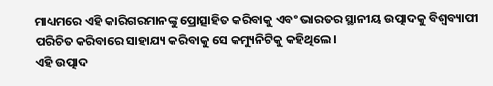ମାଧ୍ୟମରେ ଏହି କାରିଗରମାନଙ୍କୁ ପ୍ରୋତ୍ସାହିତ କରିବାକୁ ଏବଂ ଭାରତର ସ୍ଥାନୀୟ ଉତ୍ପାଦକୁ ବିଶ୍ୱବ୍ୟାପୀ ପରିଚିତ କରିବାରେ ସାହାଯ୍ୟ କରିବାକୁ ସେ କମ୍ୟୁନିଟିକୁ କହିଥିଲେ।
ଏହି ଉତ୍ପାଦ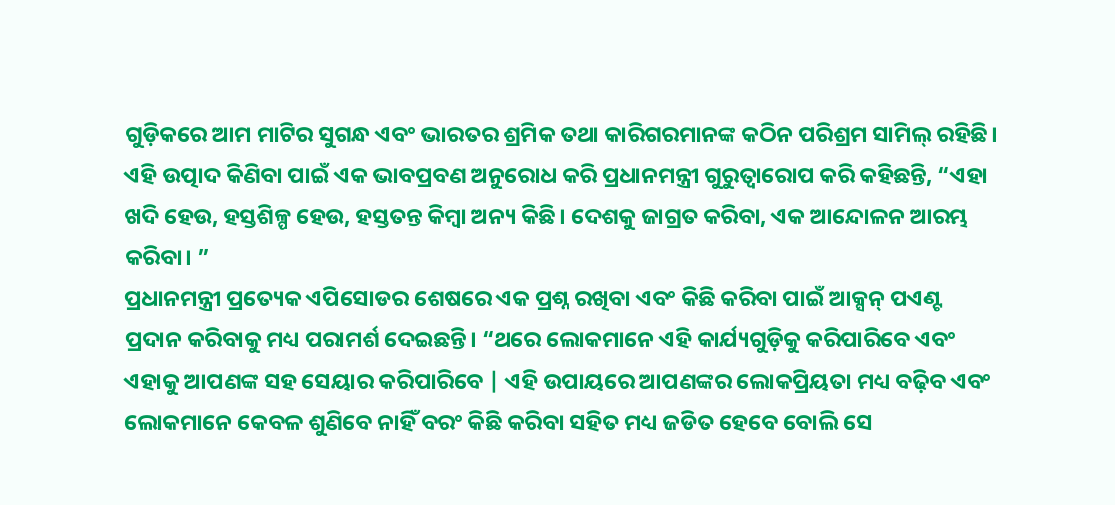ଗୁଡ଼ିକରେ ଆମ ମାଟିର ସୁଗନ୍ଧ ଏବଂ ଭାରତର ଶ୍ରମିକ ତଥା କାରିଗରମାନଙ୍କ କଠିନ ପରିଶ୍ରମ ସାମିଲ୍ ରହିଛି। ଏହି ଉତ୍ପାଦ କିଣିବା ପାଇଁ ଏକ ଭାବପ୍ରବଣ ଅନୁରୋଧ କରି ପ୍ରଧାନମନ୍ତ୍ରୀ ଗୁରୁତ୍ୱାରୋପ କରି କହିଛନ୍ତି, “ଏହା ଖଦି ହେଉ, ହସ୍ତଶିଳ୍ପ ହେଉ, ହସ୍ତତନ୍ତ କିମ୍ବା ଅନ୍ୟ କିଛି। ଦେଶକୁ ଜାଗ୍ରତ କରିବା, ଏକ ଆନ୍ଦୋଳନ ଆରମ୍ଭ କରିବା। ”
ପ୍ରଧାନମନ୍ତ୍ରୀ ପ୍ରତ୍ୟେକ ଏପିସୋଡର ଶେଷରେ ଏକ ପ୍ରଶ୍ନ ରଖିବା ଏବଂ କିଛି କରିବା ପାଇଁ ଆକ୍ସନ୍ ପଏଣ୍ଟ ପ୍ରଦାନ କରିବାକୁ ମଧ୍ୟ ପରାମର୍ଶ ଦେଇଛନ୍ତି। “ଥରେ ଲୋକମାନେ ଏହି କାର୍ଯ୍ୟଗୁଡ଼ିକୁ କରିପାରିବେ ଏବଂ ଏହାକୁ ଆପଣଙ୍କ ସହ ସେୟାର କରିପାରିବେ | ଏହି ଉପାୟରେ ଆପଣଙ୍କର ଲୋକପ୍ରିୟତା ମଧ୍ୟ ବଢ଼ିବ ଏବଂ ଲୋକମାନେ କେବଳ ଶୁଣିବେ ନାହିଁ ବରଂ କିଛି କରିବା ସହିତ ମଧ୍ୟ ଜଡିତ ହେବେ ବୋଲି ସେ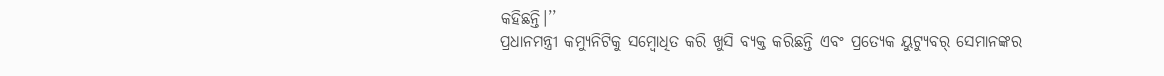କହିଛନ୍ତି।’’
ପ୍ରଧାନମନ୍ତ୍ରୀ କମ୍ୟୁନିଟିକୁ ସମ୍ବୋଧିତ କରି ଖୁସି ବ୍ୟକ୍ତ କରିଛନ୍ତି ଏବଂ ପ୍ରତ୍ୟେକ ୟୁଟ୍ୟୁବର୍ ସେମାନଙ୍କର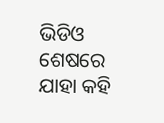ଭିଡିଓ ଶେଷରେ ଯାହା କହି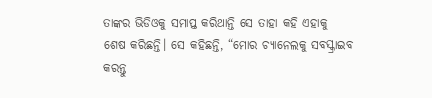ତାଙ୍କର ଭିଡିଓକୁ ସମାପ୍ତ କରିଥାନ୍ତି ସେ ତାହା କହି ଏହାକୁ ଶେଷ କରିଛନ୍ତି। ସେ କହିଛନ୍ତି, “ମୋର ଚ୍ୟାନେଲକୁ ସବସ୍କ୍ରାଇବ କରନ୍ତୁ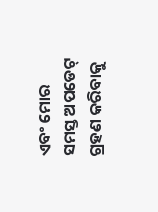ଏବଂ ମୋର ସମସ୍ତ ଅପଡେଟ୍ ଗ୍ରହଣ କରିବାକୁ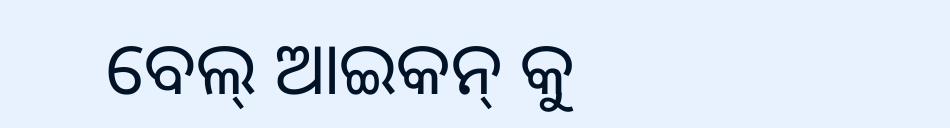ବେଲ୍ ଆଇକନ୍ କୁ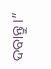ଦବାନ୍ତୁ।”